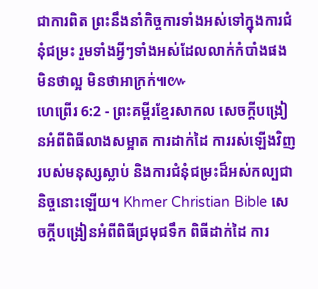ជាការពិត ព្រះនឹងនាំកិច្ចការទាំងអស់ទៅក្នុងការជំនុំជម្រះ រួមទាំងអ្វីៗទាំងអស់ដែលលាក់កំបាំងផង មិនថាល្អ មិនថាអាក្រក់៕៚
ហេព្រើរ 6:2 - ព្រះគម្ពីរខ្មែរសាកល សេចក្ដីបង្រៀនអំពីពិធីលាងសម្អាត ការដាក់ដៃ ការរស់ឡើងវិញរបស់មនុស្សស្លាប់ និងការជំនុំជម្រះដ៏អស់កល្បជានិច្ចនោះឡើយ។ Khmer Christian Bible សេចក្ដីបង្រៀនអំពីពិធីជ្រមុជទឹក ពិធីដាក់ដៃ ការ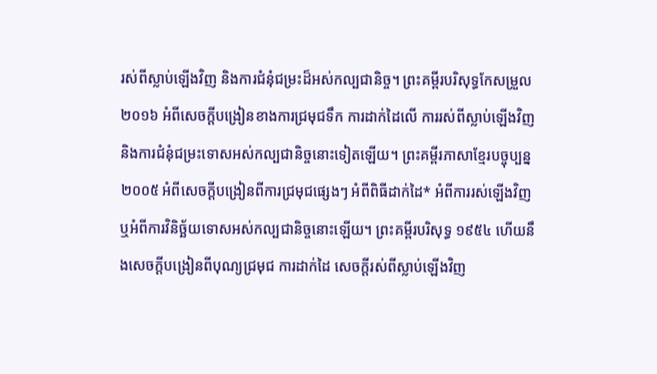រស់ពីស្លាប់ឡើងវិញ និងការជំនុំជម្រះដ៏អស់កល្បជានិច្ច។ ព្រះគម្ពីរបរិសុទ្ធកែសម្រួល ២០១៦ អំពីសេចក្តីបង្រៀនខាងការជ្រមុជទឹក ការដាក់ដៃលើ ការរស់ពីស្លាប់ឡើងវិញ និងការជំនុំជម្រះទោសអស់កល្បជានិច្ចនោះទៀតឡើយ។ ព្រះគម្ពីរភាសាខ្មែរបច្ចុប្បន្ន ២០០៥ អំពីសេចក្ដីបង្រៀនពីការជ្រមុជផ្សេងៗ អំពីពិធីដាក់ដៃ* អំពីការរស់ឡើងវិញ ឬអំពីការវិនិច្ឆ័យទោសអស់កល្បជានិច្ចនោះឡើយ។ ព្រះគម្ពីរបរិសុទ្ធ ១៩៥៤ ហើយនឹងសេចក្ដីបង្រៀនពីបុណ្យជ្រមុជ ការដាក់ដៃ សេចក្ដីរស់ពីស្លាប់ឡើងវិញ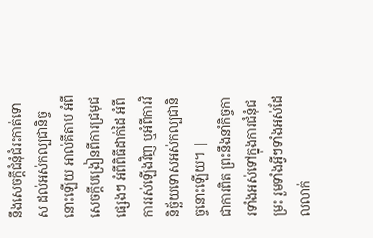នឹងសេចក្ដីជំនុំជំរះកាត់ទោស ដល់អស់កល្បជានិច្ចនោះឡើយ អាល់គីតាប អំពីសេចក្ដីបង្រៀនពីការជ្រមុជផ្សេងៗ អំពីពិធីដាក់ដៃ អំពីការរស់ឡើងវិញ ឬអំពីការវិនិច្ឆ័យទោសអស់កល្បជានិច្ចនោះឡើយ។ |
ជាការពិត ព្រះនឹងនាំកិច្ចការទាំងអស់ទៅក្នុងការជំនុំជម្រះ រួមទាំងអ្វីៗទាំងអស់ដែលលាក់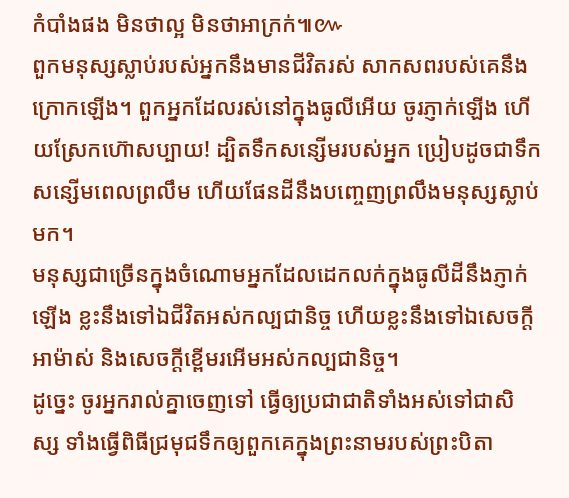កំបាំងផង មិនថាល្អ មិនថាអាក្រក់៕៚
ពួកមនុស្សស្លាប់របស់អ្នកនឹងមានជីវិតរស់ សាកសពរបស់គេនឹងក្រោកឡើង។ ពួកអ្នកដែលរស់នៅក្នុងធូលីអើយ ចូរភ្ញាក់ឡើង ហើយស្រែកហ៊ោសប្បាយ! ដ្បិតទឹកសន្សើមរបស់អ្នក ប្រៀបដូចជាទឹកសន្សើមពេលព្រលឹម ហើយផែនដីនឹងបញ្ចេញព្រលឹងមនុស្សស្លាប់មក។
មនុស្សជាច្រើនក្នុងចំណោមអ្នកដែលដេកលក់ក្នុងធូលីដីនឹងភ្ញាក់ឡើង ខ្លះនឹងទៅឯជីវិតអស់កល្បជានិច្ច ហើយខ្លះនឹងទៅឯសេចក្ដីអាម៉ាស់ និងសេចក្ដីខ្ពើមរអើមអស់កល្បជានិច្ច។
ដូច្នេះ ចូរអ្នករាល់គ្នាចេញទៅ ធ្វើឲ្យប្រជាជាតិទាំងអស់ទៅជាសិស្ស ទាំងធ្វើពិធីជ្រមុជទឹកឲ្យពួកគេក្នុងព្រះនាមរបស់ព្រះបិតា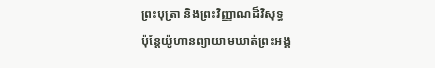ព្រះបុត្រា និងព្រះវិញ្ញាណដ៏វិសុទ្ធ
ប៉ុន្តែយ៉ូហានព្យាយាមឃាត់ព្រះអង្គ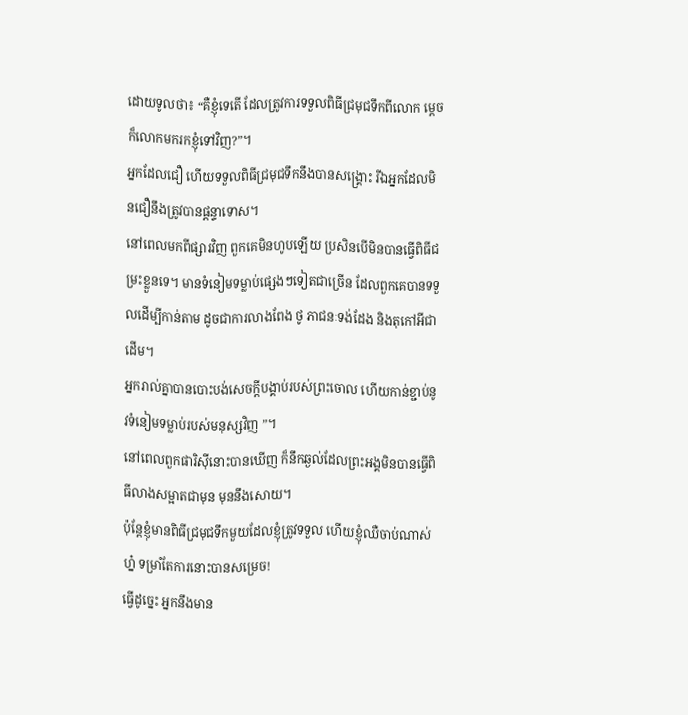ដោយទូលថា៖ “គឺខ្ញុំទេតើ ដែលត្រូវការទទួលពិធីជ្រមុជទឹកពីលោក ម្ដេចក៏លោកមករកខ្ញុំទៅវិញ?”។
អ្នកដែលជឿ ហើយទទួលពិធីជ្រមុជទឹកនឹងបានសង្គ្រោះ រីឯអ្នកដែលមិនជឿនឹងត្រូវបានផ្ដន្ទាទោស។
នៅពេលមកពីផ្សារវិញ ពួកគេមិនហូបឡើយ ប្រសិនបើមិនបានធ្វើពិធីជម្រះខ្លួនទេ។ មានទំនៀមទម្លាប់ផ្សេងៗទៀតជាច្រើន ដែលពួកគេបានទទួលដើម្បីកាន់តាម ដូចជាការលាងពែង ថូ ភាជនៈទង់ដែង និងតុកៅអីជាដើម។
អ្នករាល់គ្នាបានបោះបង់សេចក្ដីបង្គាប់របស់ព្រះចោល ហើយកាន់ខ្ជាប់នូវទំនៀមទម្លាប់របស់មនុស្សវិញ ”។
នៅពេលពួកផារិស៊ីនោះបានឃើញ ក៏នឹកឆ្ងល់ដែលព្រះអង្គមិនបានធ្វើពិធីលាងសម្អាតជាមុន មុននឹងសោយ។
ប៉ុន្តែខ្ញុំមានពិធីជ្រមុជទឹកមួយដែលខ្ញុំត្រូវទទួល ហើយខ្ញុំឈឺចាប់ណាស់ហ្ន៎ ទម្រាំតែការនោះបានសម្រេច!
ធ្វើដូច្នេះ អ្នកនឹងមាន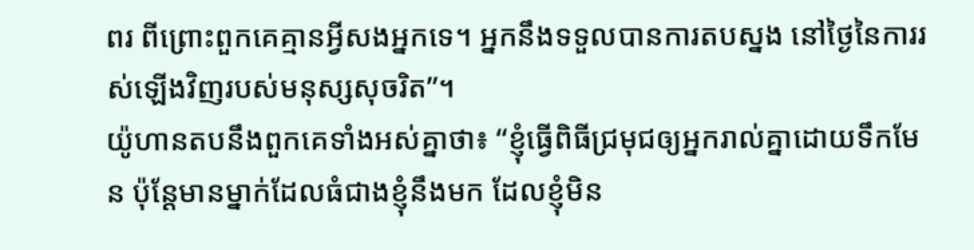ពរ ពីព្រោះពួកគេគ្មានអ្វីសងអ្នកទេ។ អ្នកនឹងទទួលបានការតបស្នង នៅថ្ងៃនៃការរស់ឡើងវិញរបស់មនុស្សសុចរិត”។
យ៉ូហានតបនឹងពួកគេទាំងអស់គ្នាថា៖ “ខ្ញុំធ្វើពិធីជ្រមុជឲ្យអ្នករាល់គ្នាដោយទឹកមែន ប៉ុន្តែមានម្នាក់ដែលធំជាងខ្ញុំនឹងមក ដែលខ្ញុំមិន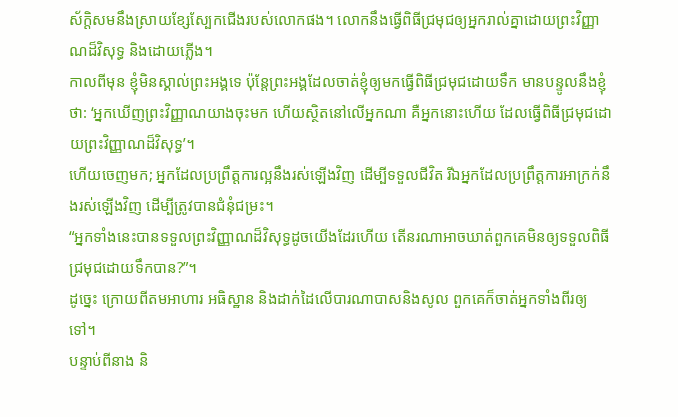ស័ក្ដិសមនឹងស្រាយខ្សែស្បែកជើងរបស់លោកផង។ លោកនឹងធ្វើពិធីជ្រមុជឲ្យអ្នករាល់គ្នាដោយព្រះវិញ្ញាណដ៏វិសុទ្ធ និងដោយភ្លើង។
កាលពីមុន ខ្ញុំមិនស្គាល់ព្រះអង្គទេ ប៉ុន្តែព្រះអង្គដែលចាត់ខ្ញុំឲ្យមកធ្វើពិធីជ្រមុជដោយទឹក មានបន្ទូលនឹងខ្ញុំថា: ‘អ្នកឃើញព្រះវិញ្ញាណយាងចុះមក ហើយស្ថិតនៅលើអ្នកណា គឺអ្នកនោះហើយ ដែលធ្វើពិធីជ្រមុជដោយព្រះវិញ្ញាណដ៏វិសុទ្ធ’។
ហើយចេញមក; អ្នកដែលប្រព្រឹត្តការល្អនឹងរស់ឡើងវិញ ដើម្បីទទួលជីវិត រីឯអ្នកដែលប្រព្រឹត្តការអាក្រក់នឹងរស់ឡើងវិញ ដើម្បីត្រូវបានជំនុំជម្រះ។
“អ្នកទាំងនេះបានទទួលព្រះវិញ្ញាណដ៏វិសុទ្ធដូចយើងដែរហើយ តើនរណាអាចឃាត់ពួកគេមិនឲ្យទទួលពិធីជ្រមុជដោយទឹកបាន?”។
ដូច្នេះ ក្រោយពីតមអាហារ អធិស្ឋាន និងដាក់ដៃលើបារណាបាសនិងសូល ពួកគេក៏ចាត់អ្នកទាំងពីរឲ្យទៅ។
បន្ទាប់ពីនាង និ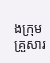ងក្រុមគ្រួសារ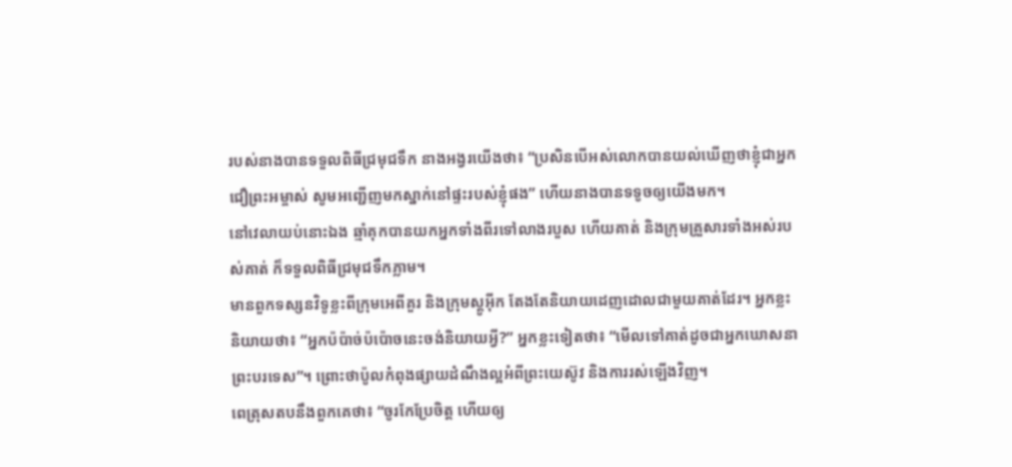របស់នាងបានទទួលពិធីជ្រមុជទឹក នាងអង្វរយើងថា៖ “ប្រសិនបើអស់លោកបានយល់ឃើញថាខ្ញុំជាអ្នកជឿព្រះអម្ចាស់ សូមអញ្ជើញមកស្នាក់នៅផ្ទះរបស់ខ្ញុំផង” ហើយនាងបានទទូចឲ្យយើងមក។
នៅវេលាយប់នោះឯង ឆ្មាំគុកបានយកអ្នកទាំងពីរទៅលាងរបួស ហើយគាត់ និងក្រុមគ្រួសារទាំងអស់របស់គាត់ ក៏ទទួលពិធីជ្រមុជទឹកភ្លាម។
មានពួកទស្សនវិទូខ្លះពីក្រុមអេពីគួរ និងក្រុមស្តូអ៊ីក តែងតែនិយាយដេញដោលជាមួយគាត់ដែរ។ អ្នកខ្លះនិយាយថា៖ “អ្នកប៉ប៉ាច់ប៉ប៉ោចនេះចង់និយាយអ្វី?” អ្នកខ្លះទៀតថា៖ “មើលទៅគាត់ដូចជាអ្នកឃោសនាព្រះបរទេស”។ ព្រោះថាប៉ូលកំពុងផ្សាយដំណឹងល្អអំពីព្រះយេស៊ូវ និងការរស់ឡើងវិញ។
ពេត្រុសតបនឹងពួកគេថា៖ “ចូរកែប្រែចិត្ត ហើយឲ្យ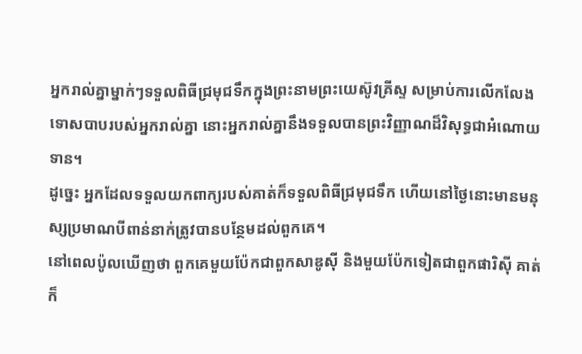អ្នករាល់គ្នាម្នាក់ៗទទួលពិធីជ្រមុជទឹកក្នុងព្រះនាមព្រះយេស៊ូវគ្រីស្ទ សម្រាប់ការលើកលែងទោសបាបរបស់អ្នករាល់គ្នា នោះអ្នករាល់គ្នានឹងទទួលបានព្រះវិញ្ញាណដ៏វិសុទ្ធជាអំណោយទាន។
ដូច្នេះ អ្នកដែលទទួលយកពាក្យរបស់គាត់ក៏ទទួលពិធីជ្រមុជទឹក ហើយនៅថ្ងៃនោះមានមនុស្សប្រមាណបីពាន់នាក់ត្រូវបានបន្ថែមដល់ពួកគេ។
នៅពេលប៉ូលឃើញថា ពួកគេមួយប៉ែកជាពួកសាឌូស៊ី និងមួយប៉ែកទៀតជាពួកផារិស៊ី គាត់ក៏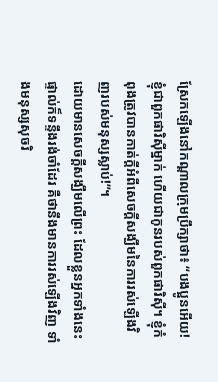ស្រែកឡើងនៅកណ្ដាលក្រុមប្រឹក្សាថា៖ “បងប្អូនអើយ! ខ្ញុំជាពួកផារិស៊ីម្នាក់ ហើយជាកូនរបស់ពួកផារិស៊ី។ ខ្ញុំកំពុងត្រូវបានកាត់ក្ដីអំពីសេចក្ដីសង្ឃឹមនៃការរស់ឡើងវិញរបស់មនុស្សស្លាប់!”។
ដោយមានសេចក្ដីសង្ឃឹមលើព្រះ ដែលខ្លួនអ្នកទាំងនេះផ្ទាល់ក៏ទន្ទឹងរង់ចាំដែរ គឺថានឹងមានការរស់ឡើងវិញ ទាំងមនុស្សសុចរិ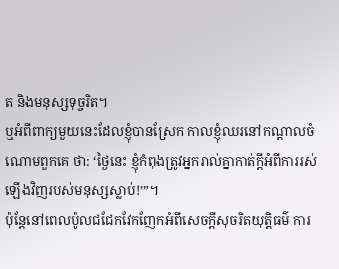ត និងមនុស្សទុច្ចរិត។
ឬអំពីពាក្យមួយនេះដែលខ្ញុំបានស្រែក កាលខ្ញុំឈរនៅកណ្ដាលចំណោមពួកគេ ថា: ‘ថ្ងៃនេះ ខ្ញុំកំពុងត្រូវអ្នករាល់គ្នាកាត់ក្ដីអំពីការរស់ឡើងវិញរបស់មនុស្សស្លាប់!’”។
ប៉ុន្តែនៅពេលប៉ូលជជែកវែកញែកអំពីសេចក្ដីសុចរិតយុត្តិធម៌ ការ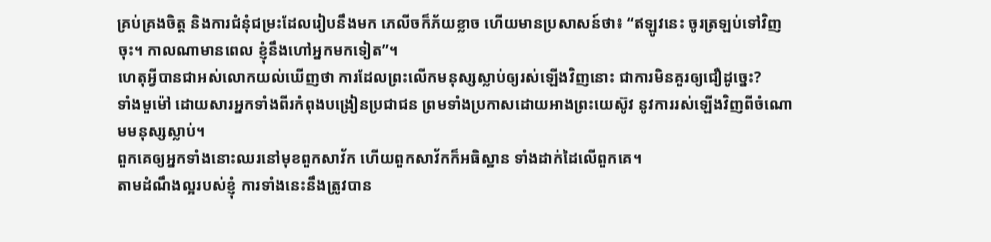គ្រប់គ្រងចិត្ត និងការជំនុំជម្រះដែលរៀបនឹងមក ភេលីចក៏ភ័យខ្លាច ហើយមានប្រសាសន៍ថា៖ “ឥឡូវនេះ ចូរត្រឡប់ទៅវិញចុះ។ កាលណាមានពេល ខ្ញុំនឹងហៅអ្នកមកទៀត”។
ហេតុអ្វីបានជាអស់លោកយល់ឃើញថា ការដែលព្រះលើកមនុស្សស្លាប់ឲ្យរស់ឡើងវិញនោះ ជាការមិនគួរឲ្យជឿដូច្នេះ?
ទាំងមួម៉ៅ ដោយសារអ្នកទាំងពីរកំពុងបង្រៀនប្រជាជន ព្រមទាំងប្រកាសដោយអាងព្រះយេស៊ូវ នូវការរស់ឡើងវិញពីចំណោមមនុស្សស្លាប់។
ពួកគេឲ្យអ្នកទាំងនោះឈរនៅមុខពួកសាវ័ក ហើយពួកសាវ័កក៏អធិស្ឋាន ទាំងដាក់ដៃលើពួកគេ។
តាមដំណឹងល្អរបស់ខ្ញុំ ការទាំងនេះនឹងត្រូវបាន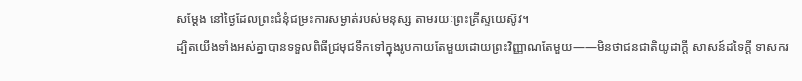សម្ដែង នៅថ្ងៃដែលព្រះជំនុំជម្រះការសម្ងាត់របស់មនុស្ស តាមរយៈព្រះគ្រីស្ទយេស៊ូវ។
ដ្បិតយើងទាំងអស់គ្នាបានទទួលពិធីជ្រមុជទឹកទៅក្នុងរូបកាយតែមួយដោយព្រះវិញ្ញាណតែមួយ——មិនថាជនជាតិយូដាក្ដី សាសន៍ដទៃក្ដី ទាសករ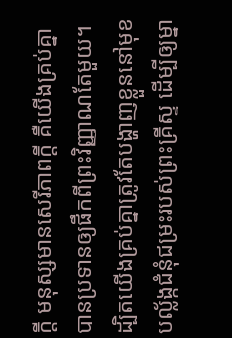ក្ដី មនុស្សមានសេរីភាពក្ដី គឺយើងគ្រប់គ្នាបានប្រទានឲ្យផឹកពីព្រះវិញ្ញាណតែមួយ។
ដ្បិតយើងគ្រប់គ្នាត្រូវតែបង្ហាញខ្លួននៅមុខបល្ល័ង្កជំនុំជម្រះរបស់ព្រះគ្រីស្ទ ដើម្បីឲ្យម្នា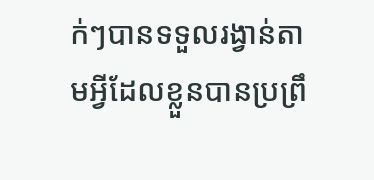ក់ៗបានទទួលរង្វាន់តាមអ្វីដែលខ្លួនបានប្រព្រឹ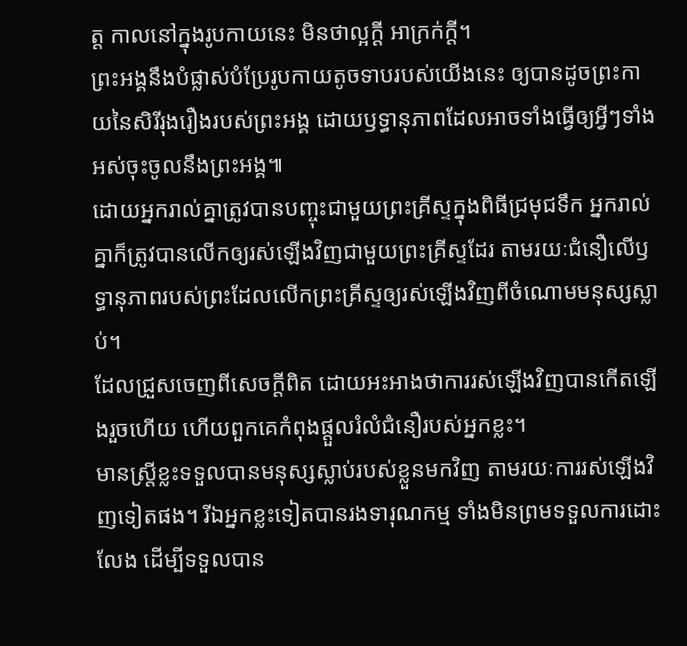ត្ត កាលនៅក្នុងរូបកាយនេះ មិនថាល្អក្ដី អាក្រក់ក្ដី។
ព្រះអង្គនឹងបំផ្លាស់បំប្រែរូបកាយតូចទាបរបស់យើងនេះ ឲ្យបានដូចព្រះកាយនៃសិរីរុងរឿងរបស់ព្រះអង្គ ដោយឫទ្ធានុភាពដែលអាចទាំងធ្វើឲ្យអ្វីៗទាំងអស់ចុះចូលនឹងព្រះអង្គ៕
ដោយអ្នករាល់គ្នាត្រូវបានបញ្ចុះជាមួយព្រះគ្រីស្ទក្នុងពិធីជ្រមុជទឹក អ្នករាល់គ្នាក៏ត្រូវបានលើកឲ្យរស់ឡើងវិញជាមួយព្រះគ្រីស្ទដែរ តាមរយៈជំនឿលើឫទ្ធានុភាពរបស់ព្រះដែលលើកព្រះគ្រីស្ទឲ្យរស់ឡើងវិញពីចំណោមមនុស្សស្លាប់។
ដែលជ្រួសចេញពីសេចក្ដីពិត ដោយអះអាងថាការរស់ឡើងវិញបានកើតឡើងរួចហើយ ហើយពួកគេកំពុងផ្ដួលរំលំជំនឿរបស់អ្នកខ្លះ។
មានស្ត្រីខ្លះទទួលបានមនុស្សស្លាប់របស់ខ្លួនមកវិញ តាមរយៈការរស់ឡើងវិញទៀតផង។ រីឯអ្នកខ្លះទៀតបានរងទារុណកម្ម ទាំងមិនព្រមទទួលការដោះលែង ដើម្បីទទួលបាន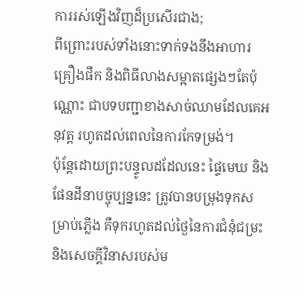ការរស់ឡើងវិញដ៏ប្រសើរជាង;
ពីព្រោះរបស់ទាំងនោះទាក់ទងនឹងអាហារ គ្រឿងផឹក និងពិធីលាងសម្អាតផ្សេងៗតែប៉ុណ្ណោះ ជាបទបញ្ជាខាងសាច់ឈាមដែលគេអនុវត្ត រហូតដល់ពេលនៃការកែទម្រង់។
ប៉ុន្តែដោយព្រះបន្ទូលដដែលនេះ ផ្ទៃមេឃ និងផែនដីនាបច្ចុប្បន្ននេះ ត្រូវបានបម្រុងទុកសម្រាប់ភ្លើង គឺទុករហូតដល់ថ្ងៃនៃការជំនុំជម្រះ និងសេចក្ដីវិនាសរបស់ម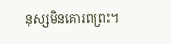នុស្សមិនគោរពព្រះ។